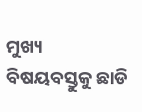ମୁଖ୍ୟ ବିଷୟବସ୍ତୁକୁ ଛାଡି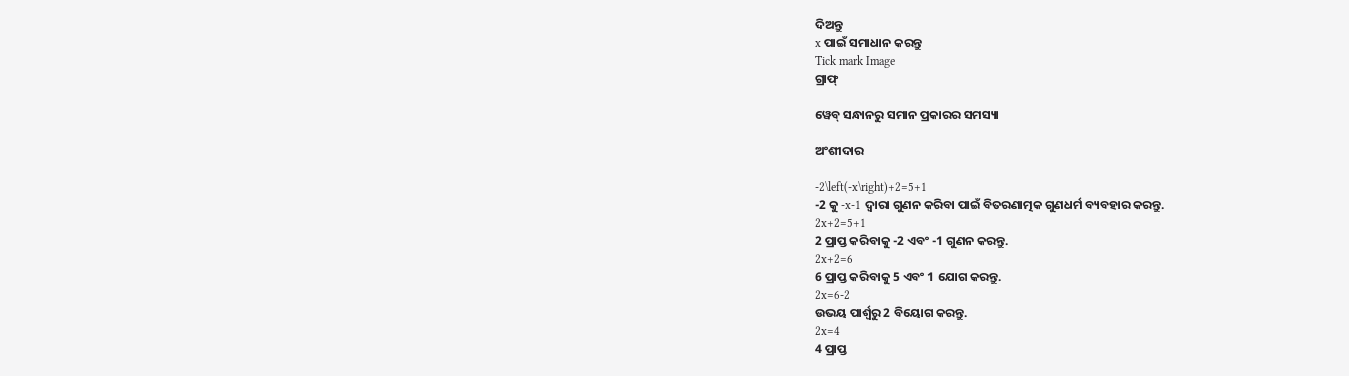ଦିଅନ୍ତୁ
x ପାଇଁ ସମାଧାନ କରନ୍ତୁ
Tick mark Image
ଗ୍ରାଫ୍

ୱେବ୍ ସନ୍ଧାନରୁ ସମାନ ପ୍ରକାରର ସମସ୍ୟା

ଅଂଶୀଦାର

-2\left(-x\right)+2=5+1
-2 କୁ -x-1 ଦ୍ୱାରା ଗୁଣନ କରିବା ପାଇଁ ବିତରଣାତ୍ମକ ଗୁଣଧର୍ମ ବ୍ୟବହାର କରନ୍ତୁ.
2x+2=5+1
2 ପ୍ରାପ୍ତ କରିବାକୁ -2 ଏବଂ -1 ଗୁଣନ କରନ୍ତୁ.
2x+2=6
6 ପ୍ରାପ୍ତ କରିବାକୁ 5 ଏବଂ 1 ଯୋଗ କରନ୍ତୁ.
2x=6-2
ଉଭୟ ପାର୍ଶ୍ୱରୁ 2 ବିୟୋଗ କରନ୍ତୁ.
2x=4
4 ପ୍ରାପ୍ତ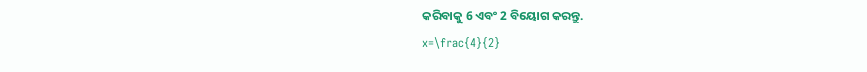କରିବାକୁ 6 ଏବଂ 2 ବିୟୋଗ କରନ୍ତୁ.
x=\frac{4}{2}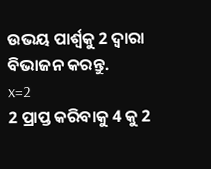ଉଭୟ ପାର୍ଶ୍ୱକୁ 2 ଦ୍ୱାରା ବିଭାଜନ କରନ୍ତୁ.
x=2
2 ପ୍ରାପ୍ତ କରିବାକୁ 4 କୁ 2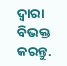ଦ୍ୱାରା ବିଭକ୍ତ କରନ୍ତୁ.